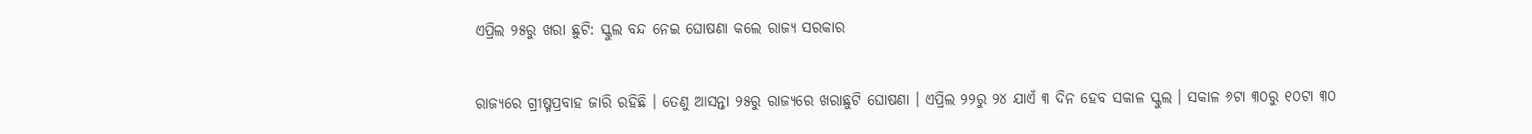ଏପ୍ରିଲ ୨୫ରୁ ଖରା ଛୁଟି: ସ୍କୁଲ ବନ୍ଦ ନେଇ ଘୋଷଣା କଲେ ରାଜ୍ୟ ସରକାର

ରାଜ୍ୟରେ ଗ୍ରୀଷ୍ମପ୍ରବାହ ଜାରି ରହିଛି । ତେଣୁ ଆସନ୍ତା ୨୫ରୁ ରାଜ୍ୟରେ ଖରାଛୁଟି ଘୋଷଣା । ଏପ୍ରିଲ ୨୨ରୁ ୨୪ ଯାଏଁ ୩ ଦିନ ହେବ ସକାଳ ସ୍କୁଲ । ସକାଳ ୬ଟା ୩୦ରୁ ୧୦ଟା ୩୦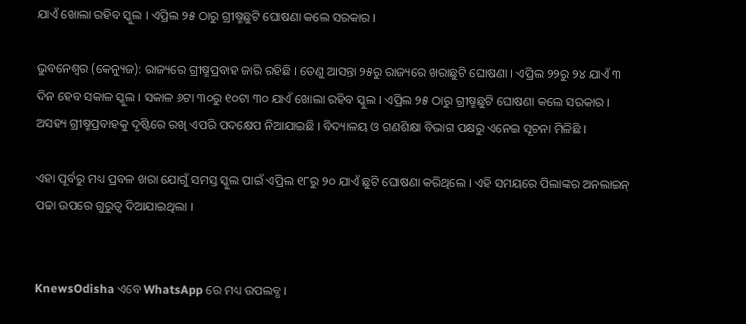ଯାଏଁ ଖୋଲା ରହିବ ସ୍କୁଲ । ଏପ୍ରିଲ ୨୫ ଠାରୁ ଗ୍ରୀଷ୍ମଛୁଟି ଘୋଷଣା କଲେ ସରକାର ।

ଭୁବନେଶ୍ୱର (କେନ୍ୟୁଜ): ରାଜ୍ୟରେ ଗ୍ରୀଷ୍ମପ୍ରବାହ ଜାରି ରହିଛି । ତେଣୁ ଆସନ୍ତା ୨୫ରୁ ରାଜ୍ୟରେ ଖରାଛୁଟି ଘୋଷଣା । ଏପ୍ରିଲ ୨୨ରୁ ୨୪ ଯାଏଁ ୩ ଦିନ ହେବ ସକାଳ ସ୍କୁଲ । ସକାଳ ୬ଟା ୩୦ରୁ ୧୦ଟା ୩୦ ଯାଏଁ ଖୋଲା ରହିବ ସ୍କୁଲ । ଏପ୍ରିଲ ୨୫ ଠାରୁ ଗ୍ରୀଷ୍ମଛୁଟି ଘୋଷଣା କଲେ ସରକାର । ଅସହ୍ୟ ଗ୍ରୀଷ୍ମପ୍ରବାହକୁ ଦୃଷ୍ଟିରେ ରଖି ଏପରି ପଦକ୍ଷେପ ନିଆଯାଇଛି । ବିଦ୍ୟାଳୟ ଓ ଗଣଶିକ୍ଷା ବିଭାଗ ପକ୍ଷରୁ ଏନେଇ ସୂଚନା ମିଳିଛି ।

ଏହା ପୂର୍ବରୁ ମଧ୍ୟ ପ୍ରବଳ ଖରା ଯୋଗୁଁ ସମସ୍ତ ସ୍କୁଲ ପାଇଁ ଏପ୍ରିଲ ୧୮ରୁ ୨୦ ଯାଏଁ ଛୁଟି ଘୋଷଣା କରିଥିଲେ । ଏହି ସମୟରେ ପିଲାଙ୍କର ଅନଲାଇନ୍ ପଢା ଉପରେ ଗୁରୁତ୍ୱ ଦିଆଯାଇଥିଲା ।


KnewsOdisha ଏବେ WhatsApp ରେ ମଧ୍ୟ ଉପଲବ୍ଧ ।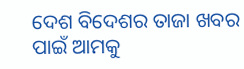ଦେଶ ବିଦେଶର ତାଜା ଖବର ପାଇଁ ଆମକୁ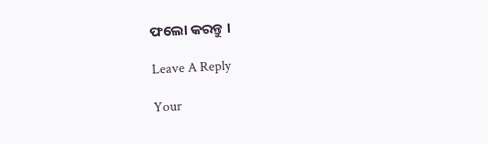ଫଲୋ କରନ୍ତୁ ।

Leave A Reply

Your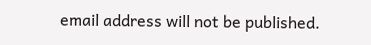email address will not be published.